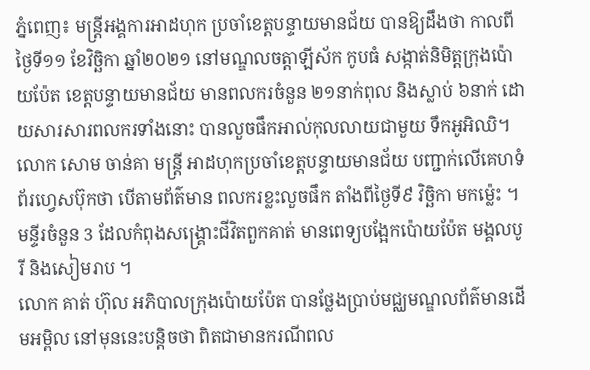ភ្នំពេញ៖ មន្រ្ដីអង្គការអាដហុក ប្រចាំខេត្តបន្ទាយមានជ័យ បានឱ្យដឹងថា កាលពីថ្ងៃទី១១ ខែវិច្ឆិកា ឆ្នាំ២០២១ នៅមណ្ឌលចត្តាឡីស័ក កូបធំ សង្កាត់និមិត្តក្រុងប៉ោយប៉ែត ខេត្តបន្ទាយមានជ័យ មានពលករចំនួន ២១នាក់ពុល និងស្លាប់ ៦នាក់ ដោយសារសារពលករទាំងនោះ បានលួចផឹកអាល់កុលលាយជាមួយ ទឹកអូអិឈិ។
លោក សោម ចាន់គា មន្រ្តី អាដហុកប្រចាំខេត្តបន្ទាយមានជ័យ បញ្ជាក់លើគេហទំព័រហ្វេសប៊ុកថា បើតាមព័ត៌មាន ពលករខ្លះលួចផឹក តាំងពីថ្ងៃទី៩ វិច្ឆិកា មកម្ល៉េះ ។ មន្ទីរចំនួន 3 ដែលកំពុងសង្គ្រោះជីវិតពួកគាត់ មានពេទ្យបង្អែកប៉ោយប៉ែត មង្គលបូរី និងសៀមរាប ។
លោក គាត់ ហ៊ុល អភិបាលក្រុងប៉ោយប៉ែត បានថ្លែងប្រាប់មជ្ឈមណ្ឌលព័ត៌មានដើមអម្ពិល នៅមុននេះបន្តិចថា ពិតជាមានករណីពល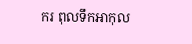ករ ពុលទឹកអាកុល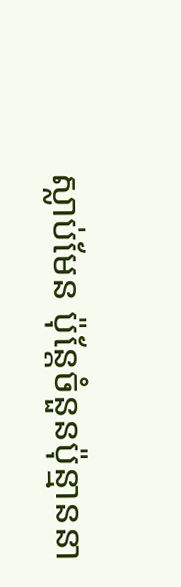ស្លាប់មែន ប៉ុន្តែចំនួនប៉ុន្មាននា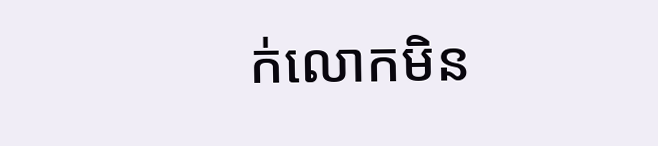ក់លោកមិន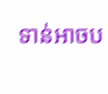ទាន់អាចប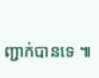ញ្ជាក់បានទេ ៕